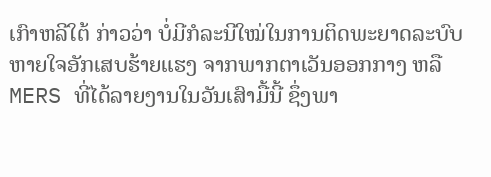ເກົາຫລີໃຕ້ ກ່າວວ່າ ບໍ່ມີກໍລະນີໃໝ່ໃນການຕິດພະຍາດລະບົບ
ຫາຍໃຈອັກເສບຮ້າຍແຮງ ຈາກພາກຕາເວັນອອກກາງ ຫລື
MERS ທີ່ໄດ້ລາຍງານໃນວັນເສົາມື້ນີ້ ຊຶ່ງພາ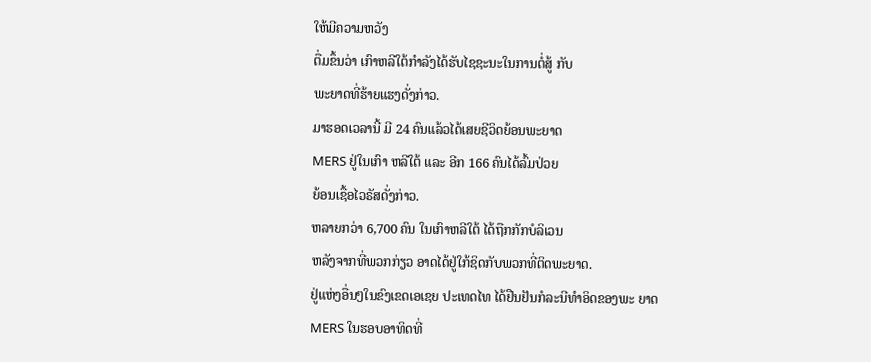ໃຫ້ມີຄວາມຫວັງ
ຕື່ມຂຶ້ນວ່າ ເກົາຫລີໃຕ້ກຳລັງໄດ້ຮັບໄຊຊະນະໃນການຕໍ່ສູ້ ກັບ
ພະຍາດທີ່ຮ້າຍແຮງດັ່ງກ່າວ.
ມາຮອດເວລານີ້ ມີ 24 ຄົນແລ້ວໄດ້ເສຍຊີວິດຍ້ອນພະຍາດ
MERS ຢູ່ໃນເກົາ ຫລີໃຕ້ ແລະ ອີກ 166 ຄົນໄດ້ລົ້ມປ່ວຍ
ຍ້ອນເຊື້ອໄວຣັສດັ່ງກ່າວ.
ຫລາຍກວ່າ 6,700 ຄົນ ໃນເກົາຫລີໃຕ້ ໄດ້ຖືກກັກບໍລິເວນ
ຫລັງຈາກທີ່ພວກກ່ຽວ ອາດໄດ້ຢູ່ໃກ້ຊິດກັບພວກທີ່ຕິດພະຍາດ.
ຢູ່ແຫ່ງອື່ນໆໃນຂົງເຂດເອເຊຍ ປະເທດໄທ ໄດ້ຢືນຢັນກໍລະນີທຳອິດຂອງພະ ຍາດ
MERS ໃນຮອບອາທິດທີ່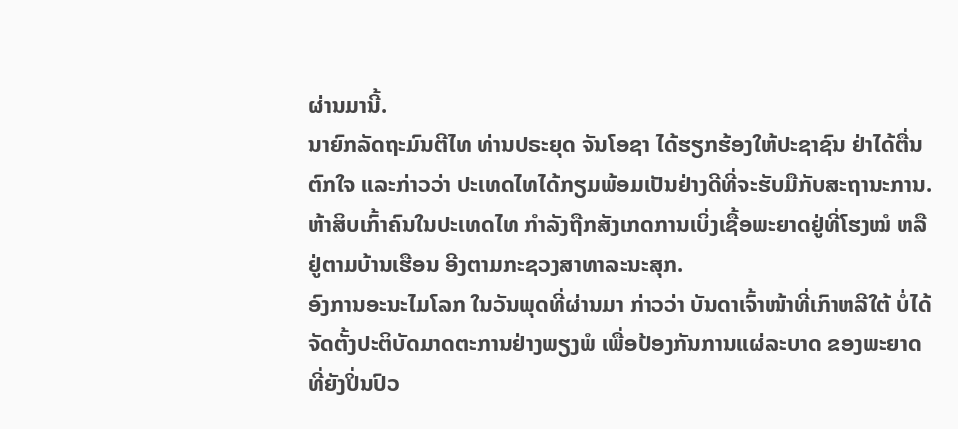ຜ່ານມານີ້.
ນາຍົກລັດຖະມົນຕີໄທ ທ່ານປຣະຍຸດ ຈັນໂອຊາ ໄດ້ຮຽກຮ້ອງໃຫ້ປະຊາຊົນ ຢ່າໄດ້ຕື່ນ
ຕົກໃຈ ແລະກ່າວວ່າ ປະເທດໄທໄດ້ກຽມພ້ອມເປັນຢ່າງດີທີ່ຈະຮັບມືກັບສະຖານະການ.
ຫ້າສິບເກົ້າຄົນໃນປະເທດໄທ ກຳລັງຖືກສັງເກດການເບິ່ງເຊື້ອພະຍາດຢູ່ທີ່ໂຮງໝໍ ຫລື
ຢູ່ຕາມບ້ານເຮືອນ ອີງຕາມກະຊວງສາທາລະນະສຸກ.
ອົງການອະນະໄມໂລກ ໃນວັນພຸດທີ່ຜ່ານມາ ກ່າວວ່າ ບັນດາເຈົ້າໜ້າທີ່ເກົາຫລີໃຕ້ ບໍ່ໄດ້
ຈັດຕັ້ງປະຕິບັດມາດຕະການຢ່າງພຽງພໍ ເພື່ອປ້ອງກັນການແຜ່ລະບາດ ຂອງພະຍາດ
ທີ່ຍັງປິ່ນປົວ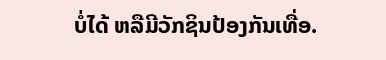ບໍ່ໄດ້ ຫລືມີວັກຊິນປ້ອງກັນເທື່ອ.